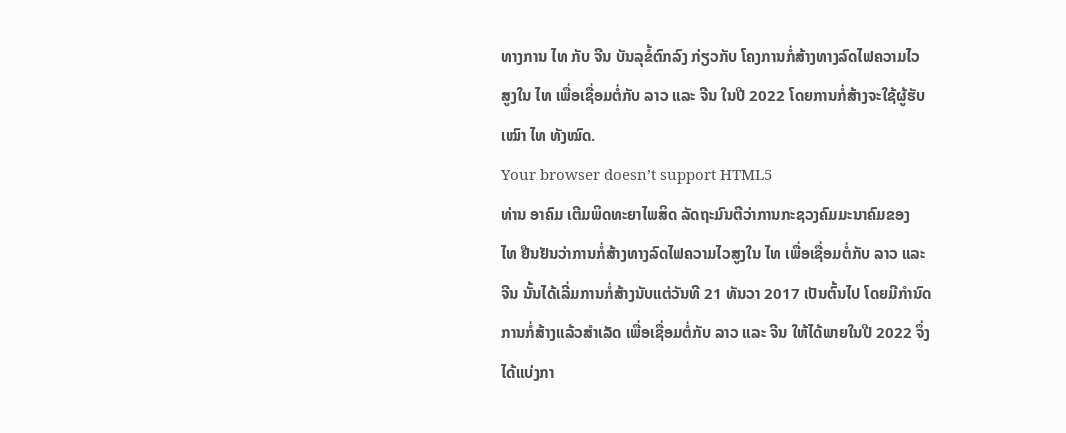ທາງການ ໄທ ກັບ ຈີນ ບັນລຸຂໍ້ຕົກລົງ ກ່ຽວກັບ ໂຄງການກໍ່ສ້າງທາງລົດໄຟຄວາມໄວ
ສູງໃນ ໄທ ເພື່ອເຊື່ອມຕໍ່ກັບ ລາວ ແລະ ຈີນ ໃນປີ 2022 ໂດຍການກໍ່ສ້າງຈະໃຊ້ຜູ້ຮັບ
ເໝົາ ໄທ ທັງໝົດ.
Your browser doesn’t support HTML5
ທ່ານ ອາຄົມ ເຕີມພິດທະຍາໄພສິດ ລັດຖະມົນຕີວ່າການກະຊວງຄົມມະນາຄົມຂອງ
ໄທ ຢືນຢັນວ່າການກໍ່ສ້າງທາງລົດໄຟຄວາມໄວສູງໃນ ໄທ ເພື່ອເຊື່ອມຕໍ່ກັບ ລາວ ແລະ
ຈີນ ນັ້ນໄດ້ເລີ່ມການກໍ່ສ້າງນັບແຕ່ວັນທີ 21 ທັນວາ 2017 ເປັນຕົ້ນໄປ ໂດຍມີກຳນົດ
ການກໍ່ສ້າງແລ້ວສຳເລັດ ເພື່ອເຊື່ອມຕໍ່ກັບ ລາວ ແລະ ຈີນ ໃຫ້ໄດ້ພາຍໃນປີ 2022 ຈຶ່ງ
ໄດ້ແບ່ງກາ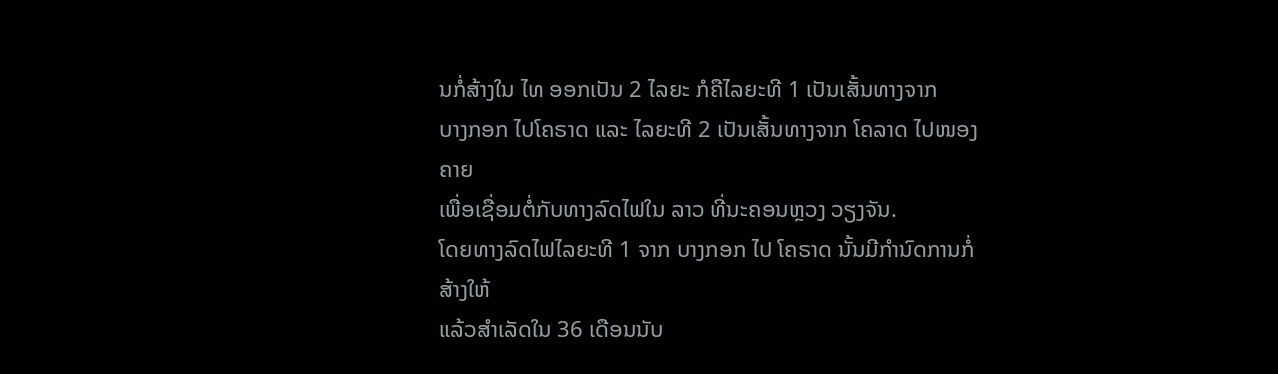ນກໍ່ສ້າງໃນ ໄທ ອອກເປັນ 2 ໄລຍະ ກໍຄືໄລຍະທີ 1 ເປັນເສັ້ນທາງຈາກ
ບາງກອກ ໄປໂຄຣາດ ແລະ ໄລຍະທີ 2 ເປັນເສັ້ນທາງຈາກ ໂຄລາດ ໄປໜອງຄາຍ
ເພື່ອເຊື່ອມຕໍ່ກັບທາງລົດໄຟໃນ ລາວ ທີ່ນະຄອນຫຼວງ ວຽງຈັນ.
ໂດຍທາງລົດໄຟໄລຍະທີ 1 ຈາກ ບາງກອກ ໄປ ໂຄຣາດ ນັ້ນມີກຳນົດການກໍ່ສ້າງໃຫ້
ແລ້ວສຳເລັດໃນ 36 ເດືອນນັບ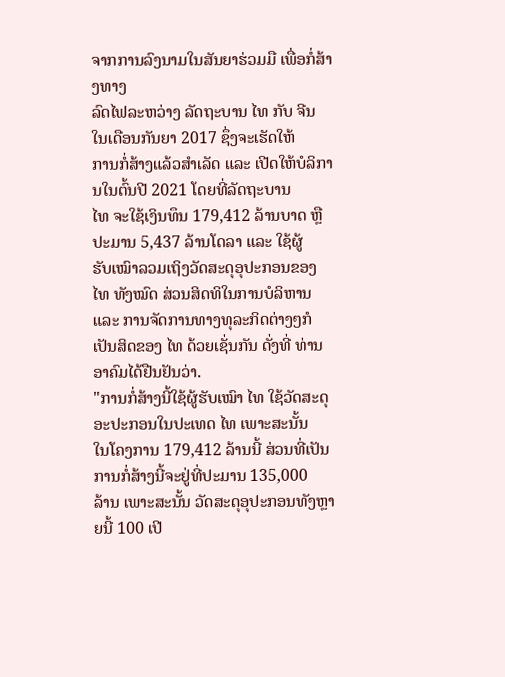ຈາກການລົງນາມໃນສັນຍາຮ່ວມມື ເພື່ອກໍ່ສ້າງທາງ
ລົດໄຟລະຫວ່າງ ລັດຖະບານ ໄທ ກັບ ຈີນ ໃນເດືອນກັນຍາ 2017 ຊຶ່ງຈະເຮັດໃຫ້
ການກໍ່ສ້າງແລ້ວສຳເລັດ ແລະ ເປີດໃຫ້ບໍລິການໃນຕົ້ນປີ 2021 ໂດຍທີ່ລັດຖະບານ
ໄທ ຈະໃຊ້ເງິນທຶນ 179,412 ລ້ານບາດ ຫຼື ປະມານ 5,437 ລ້ານໂດລາ ແລະ ໃຊ້ຜູ້
ຮັບເໝົາລວມເຖິງວັດສະດຸອຸປະກອນຂອງ ໄທ ທັງໝົດ ສ່ວນສິດທິໃນການບໍລິຫານ
ແລະ ການຈັດການທາງທຸລະກິດຕ່າງໆກໍເປັນສິດຂອງ ໄທ ດ້ວຍເຊັ່ນກັນ ດັ່ງທີ່ ທ່ານ
ອາຄົມໄດ້ຢືນຢັນວ່າ.
"ການກໍ່ສ້າງນີ້ໃຊ້ຜູ້ຮັບເໝົາ ໄທ ໃຊ້ວັດສະດຸອະປະກອນໃນປະເທດ ໄທ ເພາະສະນັ້ນ
ໃນໂຄງການ 179,412 ລ້ານນີ້ ສ່ວນທີ່ເປັນການກໍ່ສ້າງນີ້ຈະຢູ່ທີ່ປະມານ 135,000
ລ້ານ ເພາະສະນັ້ນ ວັດສະດຸອຸປະກອນທັງຫຼາຍນີ້ 100 ເປີ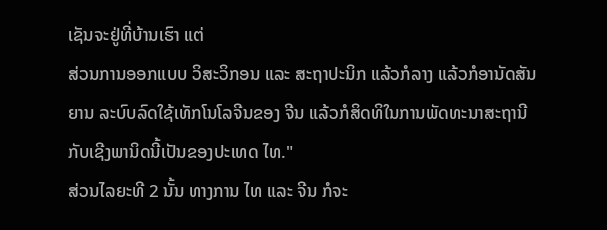ເຊັນຈະຢູ່ທີ່ບ້ານເຮົາ ແຕ່
ສ່ວນການອອກແບບ ວິສະວິກອນ ແລະ ສະຖາປະນິກ ແລ້ວກໍລາງ ແລ້ວກໍອານັດສັນ
ຍານ ລະບົບລົດໃຊ້ເທັກໂນໂລຈີນຂອງ ຈີນ ແລ້ວກໍສິດທິໃນການພັດທະນາສະຖານີ
ກັບເຊີງພານິດນີ້ເປັນຂອງປະເທດ ໄທ."
ສ່ວນໄລຍະທີ 2 ນັ້ນ ທາງການ ໄທ ແລະ ຈີນ ກໍຈະ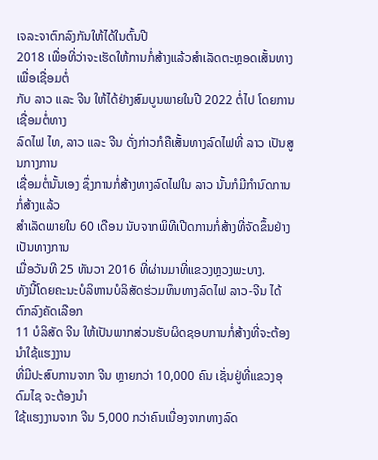ເຈລະຈາຕົກລົງກັນໃຫ້ໄດ້ໃນຕົ້ນປີ
2018 ເພື່ອທີ່ວ່າຈະເຮັດໃຫ້ການກໍ່ສ້າງແລ້ວສຳເລັດຕະຫຼອດເສັ້ນທາງ ເພື່ອເຊື່ອມຕໍ່
ກັບ ລາວ ແລະ ຈີນ ໃຫ້ໄດ້ຢ່າງສົມບູນພາຍໃນປີ 2022 ຕໍ່ໄປ ໂດຍການເຊື່ອມຕໍ່ທາງ
ລົດໄຟ ໄທ, ລາວ ແລະ ຈີນ ດັ່ງກ່າວກໍຄືເສັ້ນທາງລົດໄຟທີ່ ລາວ ເປັນສູນກາງການ
ເຊື່ອມຕໍ່ນັ້ນເອງ ຊຶ່ງການກໍ່ສ້າງທາງລົດໄຟໃນ ລາວ ນັ້ນກໍມີກຳນົດການກໍ່ສ້າງແລ້ວ
ສຳເລັດພາຍໃນ 60 ເດືອນ ນັບຈາກພິທີເປີດການກໍ່ສ້າງທີ່ຈັດຂຶ້ນຢ່າງເປັນທາງການ
ເມື່ອວັນທີ 25 ທັນວາ 2016 ທີ່ຜ່ານມາທີ່ແຂວງຫຼວງພະບາງ.
ທັງນີ້ໂດຍຄະນະບໍລິຫານບໍລິສັດຮ່ວມທຶນທາງລົດໄຟ ລາວ-ຈີນ ໄດ້ຕົກລົງຄັດເລືອກ
11 ບໍລິສັດ ຈີນ ໃຫ້ເປັນພາກສ່ວນຮັບຜິດຊອບການກໍ່ສ້າງທີ່ຈະຕ້ອງນຳໃຊ້ແຮງງານ
ທີ່ມີປະສົບການຈາກ ຈີນ ຫຼາຍກວ່າ 10,000 ຄົນ ເຊັ່ນຢູ່ທີ່ແຂວງອຸດົມໄຊ ຈະຕ້ອງນຳ
ໃຊ້ແຮງງານຈາກ ຈີນ 5,000 ກວ່າຄົນເນື່ອງຈາກທາງລົດ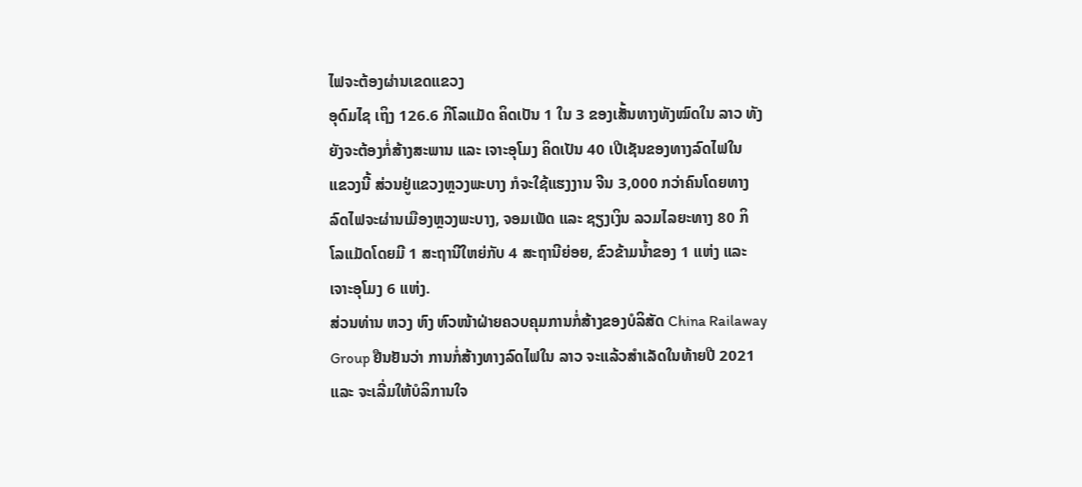ໄຟຈະຕ້ອງຜ່ານເຂດແຂວງ
ອຸດົມໄຊ ເຖິງ 126.6 ກິໂລແມັດ ຄິດເປັນ 1 ໃນ 3 ຂອງເສັ້ນທາງທັງໝົດໃນ ລາວ ທັງ
ຍັງຈະຕ້ອງກໍ່ສ້າງສະພານ ແລະ ເຈາະອຸໂມງ ຄິດເປັນ 40 ເປີເຊັນຂອງທາງລົດໄຟໃນ
ແຂວງນີ້ ສ່ວນຢູ່ແຂວງຫຼວງພະບາງ ກໍຈະໃຊ້ແຮງງານ ຈີນ 3,000 ກວ່າຄົນໂດຍທາງ
ລົດໄຟຈະຜ່ານເມືອງຫຼວງພະບາງ, ຈອມເພັດ ແລະ ຊຽງເງິນ ລວມໄລຍະທາງ 80 ກິ
ໂລແມັດໂດຍມີ 1 ສະຖານີໃຫຍ່ກັບ 4 ສະຖານີຍ່ອຍ, ຂົວຂ້າມນໍ້າຂອງ 1 ແຫ່ງ ແລະ
ເຈາະອຸໂມງ 6 ແຫ່ງ.
ສ່ວນທ່ານ ຫວງ ຫົງ ຫົວໜ້າຝ່າຍຄວບຄຸມການກໍ່ສ້າງຂອງບໍລິສັດ China Railaway
Group ຢືນຢັນວ່າ ການກໍ່ສ້າງທາງລົດໄຟໃນ ລາວ ຈະແລ້ວສຳເລັດໃນທ້າຍປີ 2021
ແລະ ຈະເລີ່ມໃຫ້ບໍລິການໃຈ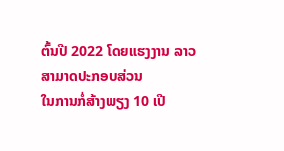ຕົ້ນປີ 2022 ໂດຍແຮງງານ ລາວ ສາມາດປະກອບສ່ວນ
ໃນການກໍ່ສ້າງພຽງ 10 ເປີ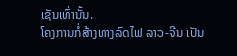ເຊັນເທົ່ານັ້ນ.
ໂຄງການກໍ່ສ້າງທາງລົດໄຟ ລາວ-ຈີນ ເປັນ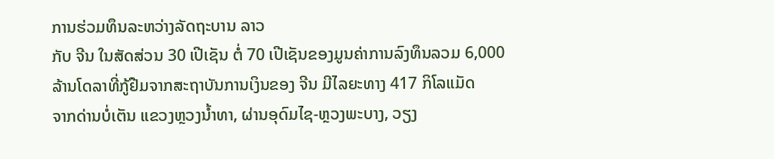ການຮ່ວມທຶນລະຫວ່າງລັດຖະບານ ລາວ
ກັບ ຈີນ ໃນສັດສ່ວນ 30 ເປີເຊັນ ຕໍ່ 70 ເປີເຊັນຂອງມູນຄ່າການລົງທຶນລວມ 6,000
ລ້ານໂດລາທີ່ກູ້ຢືມຈາກສະຖາບັນການເງິນຂອງ ຈີນ ມີໄລຍະທາງ 417 ກິໂລແມັດ
ຈາກດ່ານບໍ່ເຕັນ ແຂວງຫຼວງນໍ້າທາ, ຜ່ານອຸດົມໄຊ-ຫຼວງພະບາງ, ວຽງ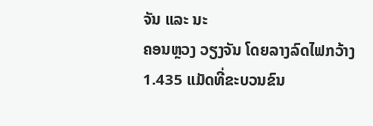ຈັນ ແລະ ນະ
ຄອນຫຼວງ ວຽງຈັນ ໂດຍລາງລົດໄຟກວ້າງ 1.435 ແມັດທີ່ຂະບວນຂົນ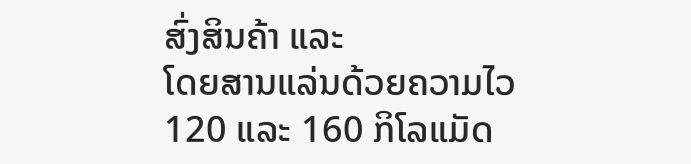ສົ່ງສິນຄ້າ ແລະ
ໂດຍສານແລ່ນດ້ວຍຄວາມໄວ 120 ແລະ 160 ກິໂລແມັດ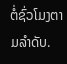ຕໍ່ຊົ່ວໂມງຕາມລຳດັບ.